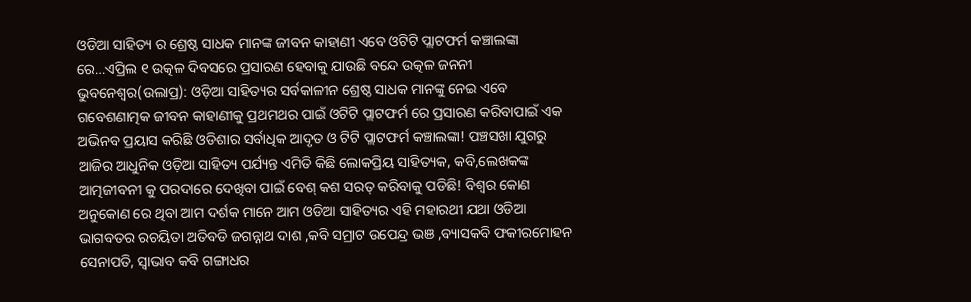ଓଡିଆ ସାହିତ୍ୟ ର ଶ୍ରେଷ୍ଠ ସାଧକ ମାନଙ୍କ ଜୀବନ କାହାଣୀ ଏବେ ଓଟିଟି ପ୍ଲାଟଫର୍ମ କଞ୍ଚାଲଙ୍କା ରେ…ଏପ୍ରିଲ ୧ ଉତ୍କଳ ଦିବସରେ ପ୍ରସାରଣ ହେବାକୁ ଯାଉଛି ବନ୍ଦେ ଉତ୍କଳ ଜନନୀ
ଭୁବନେଶ୍ୱର(ଉଲାପ୍ର): ଓଡ଼ିଆ ସାହିତ୍ୟର ସର୍ବକାଳୀନ ଶ୍ରେଷ୍ଠ ସାଧକ ମାନଙ୍କୁ ନେଇ ଏବେ ଗବେଶଣାତ୍ମକ ଜୀବନ କାହାଣୀକୁ ପ୍ରଥମଥର ପାଇଁ ଓଟିଟି ପ୍ଲାଟଫର୍ମ ରେ ପ୍ରସାରଣ କରିବାପାଇଁ ଏକ ଅଭିନବ ପ୍ରୟାସ କରିଛି ଓଡିଶାର ସର୍ବାଧିକ ଆଦୃତ ଓ ଟିଟି ପ୍ଲାଟଫର୍ମ କଞ୍ଚାଲଙ୍କା! ପଞ୍ଚସଖା ଯୁଗରୁ ଆଜିର ଆଧୁନିକ ଓଡ଼ିଆ ସାହିତ୍ୟ ପର୍ଯ୍ୟନ୍ତ ଏମିତି କିଛି ଲୋକପ୍ରିୟ ସାହିତ୍ୟକ, କବି,ଲେଖକଙ୍କ ଆତ୍ମଜୀବନୀ କୁ ପରଦାରେ ଦେଖିବା ପାଇଁ ବେଶ୍ କଶ ସରତ୍ କରିବାକୁ ପଡିଛି! ବିଶ୍ଵର କୋଣ ଅନୁକୋଣ ରେ ଥିବା ଆମ ଦର୍ଶକ ମାନେ ଆମ ଓଡିଆ ସାହିତ୍ୟର ଏହି ମହାରଥୀ ଯଥା ଓଡିଆ ଭାଗବତର ରଚୟିତା ଅତିବଡି ଜଗନ୍ନାଥ ଦାଶ ,କବି ସମ୍ରାଟ ଉପେନ୍ଦ୍ର ଭଞ ,ବ୍ୟାସକବି ଫକୀରମୋହନ ସେନାପତି, ସ୍ୱାଭାବ କବି ଗଙ୍ଗାଧର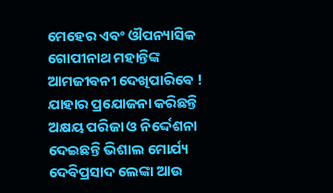ମେହେର ଏବଂ ଔପନ୍ୟାସିକ ଗୋପୀନାଥ ମହାନ୍ତିଙ୍କ ଆମଜୀବନୀ ଦେଖିପାରିବେ ! ଯାହାର ପ୍ରଯୋଜନା କରିଛନ୍ତି ଅକ୍ଷୟ ପରିଜା ଓ ନିର୍ଦ୍ଦେଶନା ଦେଇଛନ୍ତି ଭିଶାଲ ମୋର୍ଯ୍ୟ ଦେବିପ୍ରସାଦ ଲେଙ୍କା ଆଉ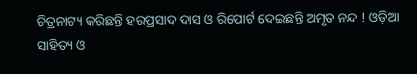ଚିତ୍ରନାଟ୍ୟ କରିଛନ୍ତି ହରପ୍ରସାଦ ଦାସ ଓ ରିପୋର୍ଟ ଦେଇଛନ୍ତି ଅମୃତ ନନ୍ଦ ! ଓଡ଼ିଆ ସାହିତ୍ୟ ଓ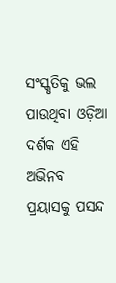ସଂସ୍କୃତିକୁ ଭଲ ପାଉଥିବା ଓଡ଼ିଆ ଦର୍ଶକ ଏହି ଅଭିନବ ପ୍ରୟାସକୁ ପସନ୍ଦ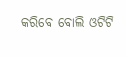କରିବେ ବୋଲି ଓଟିଟି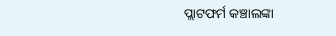ପ୍ଲାଟଫର୍ମ କଞ୍ଚାଲଙ୍କା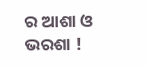ର ଆଶା ଓ ଭରଶା !